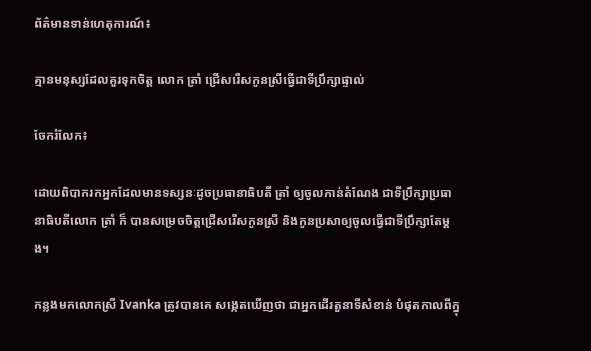ព័ត៌មានទាន់ហេតុការណ៍៖

គ្មានមនុស្សដែលគួរទុកចិត្ត លោក ត្រាំ ជ្រើសរើសកូនស្រីធ្វើជាទីប្រឹក្សាផ្ទាល់

ចែករំលែក៖

ដោយពិបាករកអ្នកដែលមានទស្សនៈដូចប្រធានាធិបតី ត្រាំ ឲ្យចូលកាន់តំណែង ជាទីប្រឹក្សាប្រធានាធិបតីលោក ត្រាំ ក៏ បានសម្រេចចិត្តជ្រើសរើសកូនស្រី និងកូនប្រសាឲ្យចូលធ្វើជាទីប្រឹក្សាតែម្តង។

កន្លងមកលោកស្រី Ivanka ត្រូវបានគេ សង្កេតឃើញថា ជាអ្នកដើរតួនាទីសំខាន់ បំផុតកាលពីក្នុ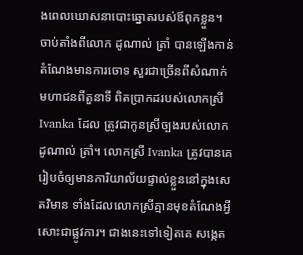ងពេលឃោសនាបោះឆ្នោតរបស់ឪពុកខ្លួន។ ចាប់តាំងពីលោក ដូណាល់ ត្រាំ បានឡើងកាន់តំណែងមានការចោទ សួរជាច្រើនពីសំណាក់មហាជនពីតួនាទី ពិតប្រាកដរបស់លោកស្រី Ivanka ដែល ត្រូវជាកូនស្រីច្បងរបស់លោក ដូណាល់ ត្រាំ។ លោកស្រី Ivanka ត្រូវបានគេរៀបចំឲ្យមានការិយាល័យផ្ទាល់ខ្លួននៅក្នុងសេតវិមាន ទាំងដែលលោកស្រីគ្មានមុខតំណែងអ្វីសោះជាផ្លូវការ។ ជាងនេះទៅទៀតគេ សង្កេត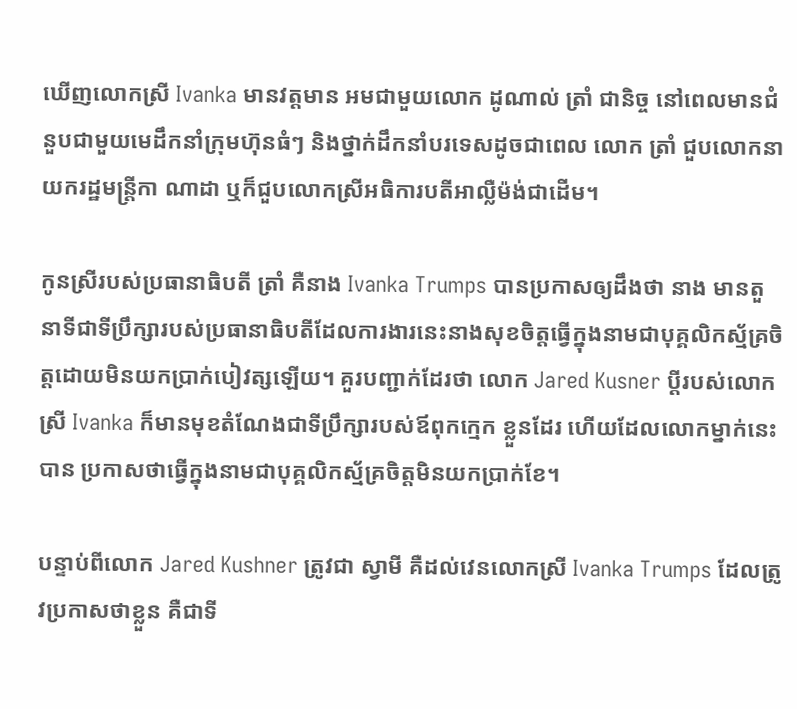ឃើញលោកស្រី Ivanka មានវត្តមាន អមជាមួយលោក ដូណាល់ ត្រាំ ជានិច្ច នៅពេលមានជំនួបជាមួយមេដឹកនាំក្រុមហ៊ុនធំៗ និងថ្នាក់ដឹកនាំបរទេសដូចជាពេល លោក ត្រាំ ជួបលោកនាយករដ្ឋមន្ត្រីកា ណាដា ឬក៏ជួបលោកស្រីអធិការបតីអាល្លឺម៉ង់ជាដើម។

កូនស្រីរបស់ប្រធានាធិបតី ត្រាំ គឺនាង Ivanka Trumps បានប្រកាសឲ្យដឹងថា នាង មានតួនាទីជាទីប្រឹក្សារបស់ប្រធានាធិបតីដែលការងារនេះនាងសុខចិត្តធ្វើក្នុងនាមជាបុគ្គលិកស្ម័គ្រចិត្តដោយមិនយកប្រាក់បៀវត្សឡើយ។ គួរបញ្ជាក់ដែរថា លោក Jared Kusner ប្តីរបស់លោកស្រី Ivanka ក៏មានមុខតំណែងជាទីប្រឹក្សារបស់ឪពុកក្មេក ខ្លួនដែរ ហើយដែលលោកម្នាក់នេះបាន ប្រកាសថាធ្វើក្នុងនាមជាបុគ្គលិកស្ម័គ្រចិត្តមិនយកប្រាក់ខែ។

បន្ទាប់ពីលោក Jared Kushner ត្រូវជា ស្វាមី គឺដល់វេនលោកស្រី Ivanka Trumps ដែលត្រូវប្រកាសថាខ្លួន គឺជាទី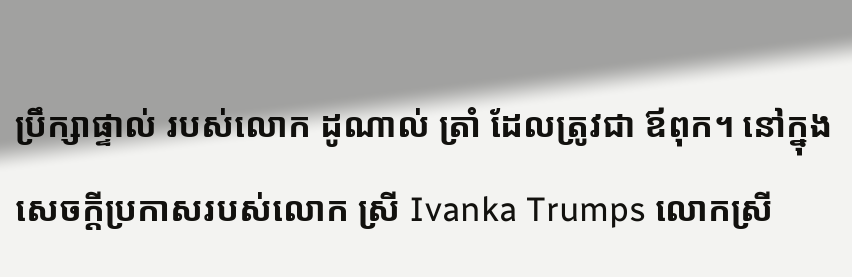ប្រឹក្សាផ្ទាល់ របស់លោក ដូណាល់ ត្រាំ ដែលត្រូវជា ឪពុក។ នៅក្នុងសេចក្តីប្រកាសរបស់លោក ស្រី Ivanka Trumps លោកស្រី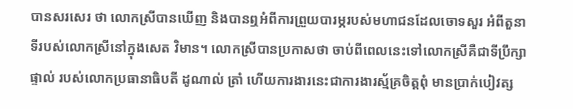បានសរសេរ ថា លោកស្រីបានឃើញ និងបានឮអំពីការព្រួយបារម្ភរបស់មហាជនដែលចោទសួរ អំពីតួនាទីរបស់លោកស្រីនៅក្នុងសេត វិមាន។ លោកស្រីបានប្រកាសថា ចាប់ពីពេលនេះទៅលោកស្រីគឺជាទីប្រឹក្សាផ្ទាល់ របស់លោកប្រធានាធិបតី ដូណាល់ ត្រាំ ហើយការងារនេះជាការងារស្ម័គ្រចិត្តពុំ មានប្រាក់បៀវត្ស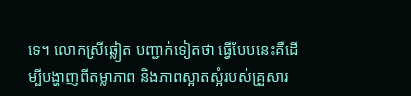ទេ។ លោកស្រីឆ្លៀត បញ្ជាក់ទៀតថា ធ្វើបែបនេះគឺដើម្បីបង្ហាញពីតម្លាភាព និងភាពស្អាតស្អំរបស់គ្រួសារ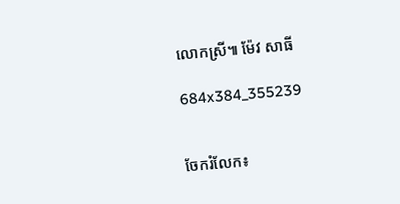លោកស្រី៕ ម៉ែវ សាធី

684x384_355239


ចែករំលែក៖